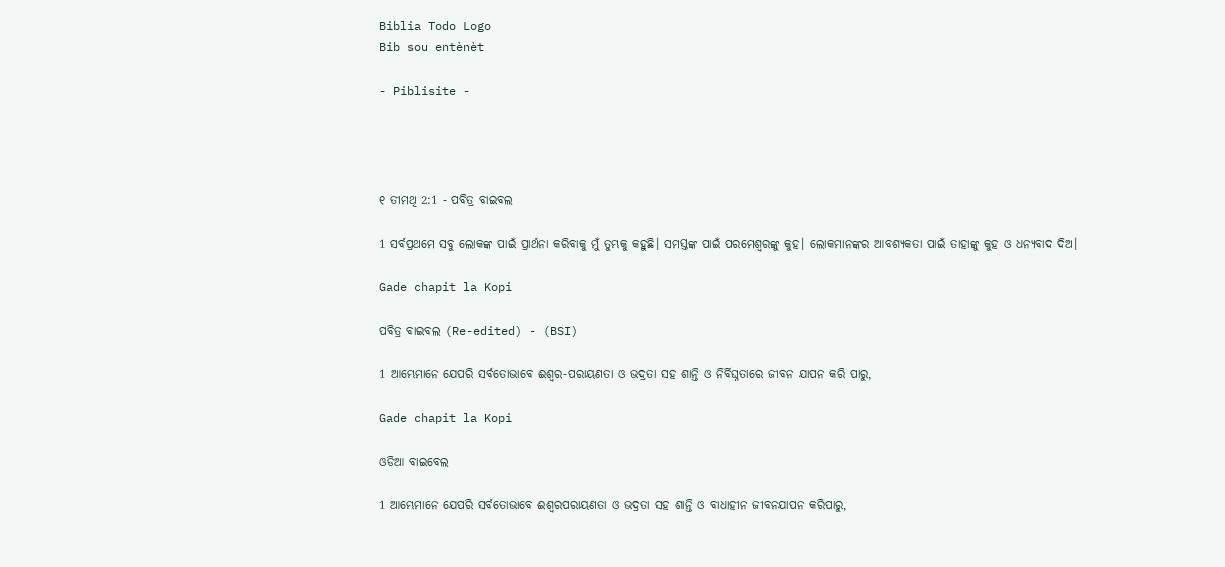Biblia Todo Logo
Bib sou entènèt

- Piblisite -




୧ ତୀମଥି 2:1 - ପବିତ୍ର ବାଇବଲ

1 ସର୍ବପ୍ରଥମେ ସବୁ ଲୋକଙ୍କ ପାଇଁ ପ୍ରାର୍ଥନା କରିବାକୁ ମୁଁ ତୁମ୍ଭକୁ କହୁଛି। ସମସ୍ତଙ୍କ ପାଇଁ ପରମେଶ୍ୱରଙ୍କୁ କୁହ। ଲୋକମାନଙ୍କର ଆବଶ୍ୟକତା ପାଇଁ ତାହାଙ୍କୁ କୁହ ଓ ଧନ୍ୟବାଦ ଦିଅ।

Gade chapit la Kopi

ପବିତ୍ର ବାଇବଲ (Re-edited) - (BSI)

1 ଆମ୍ଭେମାନେ ଯେପରି ସର୍ବତୋଭାବେ ଈଶ୍ଵର-ପରାୟଣତା ଓ ଭଦ୍ରତା ସହ ଶାନ୍ତି ଓ ନିର୍ବିଘ୍ନତାରେ ଜୀବନ ଯାପନ କରି ପାରୁ,

Gade chapit la Kopi

ଓଡିଆ ବାଇବେଲ

1 ଆମ୍ଭେମାନେ ଯେପରି ସର୍ବତୋଭାବେ ଈଶ୍ୱରପରାୟଣତା ଓ ଭଦ୍ରତା ସହ ଶାନ୍ତି ଓ ବାଧାହୀନ ଜୀବନଯାପନ କରିପାରୁ,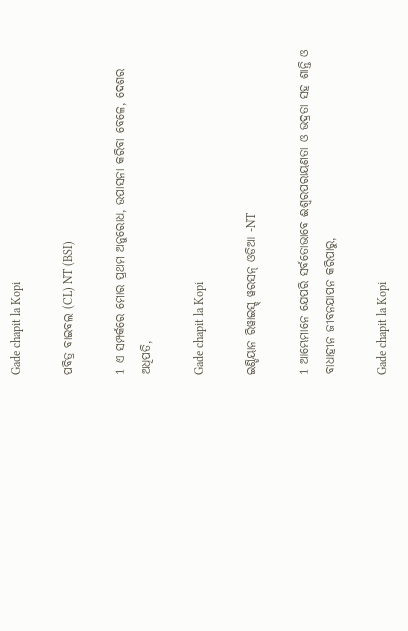Gade chapit la Kopi

ପବିତ୍ର ବାଇବଲ (CL) NT (BSI)

1 ଏ ସମ୍ପର୍କରେ ମୋର ପ୍ରଥମ ଅନୁରୋଧ, ଉପାସନା କରିବା ବେଳେ, ଦେଶର ଅଧିପତି,

Gade chapit la Kopi

ଇଣ୍ଡିୟାନ ରିୱାଇସ୍ଡ୍ ୱରସନ୍ ଓଡିଆ -NT

1 ଆମ୍ଭେମାନେ ଯେପରି ସର୍ବତୋଭାବେ ଈଶ୍ବରପରାୟଣତା ଓ ଭଦ୍ରତା ସହ ଶାନ୍ତି ଓ ବାଧାହୀନ ଜୀବନଯାପନ କରିପାରୁ,

Gade chapit la Kopi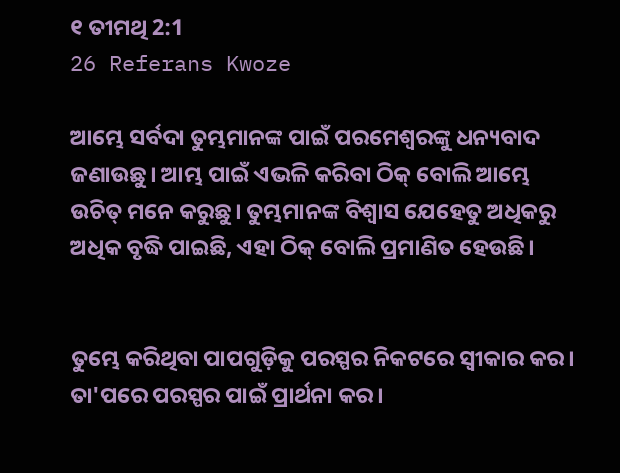୧ ତୀମଥି 2:1
26 Referans Kwoze

ଆମ୍ଭେ ସର୍ବଦା ତୁମ୍ଭମାନଙ୍କ ପାଇଁ ପରମେଶ୍ୱରଙ୍କୁ ଧନ୍ୟବାଦ ଜଣାଉଛୁ। ଆମ୍ଭ ପାଇଁ ଏଭଳି କରିବା ଠିକ୍ ବୋଲି ଆମ୍ଭେ ଉଚିତ୍ ମନେ କରୁଛୁ। ତୁମ୍ଭମାନଙ୍କ ବିଶ୍ୱାସ ଯେହେତୁ ଅଧିକରୁ ଅଧିକ ବୃଦ୍ଧି ପାଇଛି, ଏହା ଠିକ୍ ବୋଲି ପ୍ରମାଣିତ ହେଉଛି।


ତୁମ୍ଭେ କରିଥିବା ପାପଗୁଡ଼ିକୁ ପରସ୍ପର ନିକଟରେ ସ୍ୱୀକାର କର। ତା'ପରେ ପରସ୍ପର ପାଇଁ ପ୍ରାର୍ଥନା କର।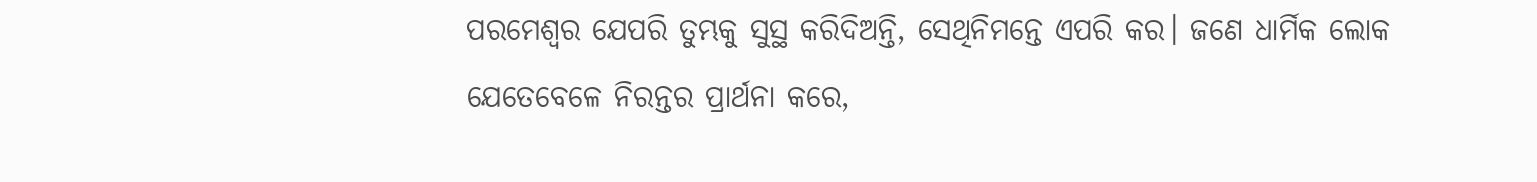ପରମେଶ୍ୱର ଯେପରି ତୁମ୍ଭକୁ ସୁସ୍ଥ କରିଦିଅନ୍ତି, ସେଥିନିମନ୍ତେ ଏପରି କର। ଜଣେ ଧାର୍ମିକ ଲୋକ ଯେତେବେଳେ ନିରନ୍ତର ପ୍ରାର୍ଥନା କରେ,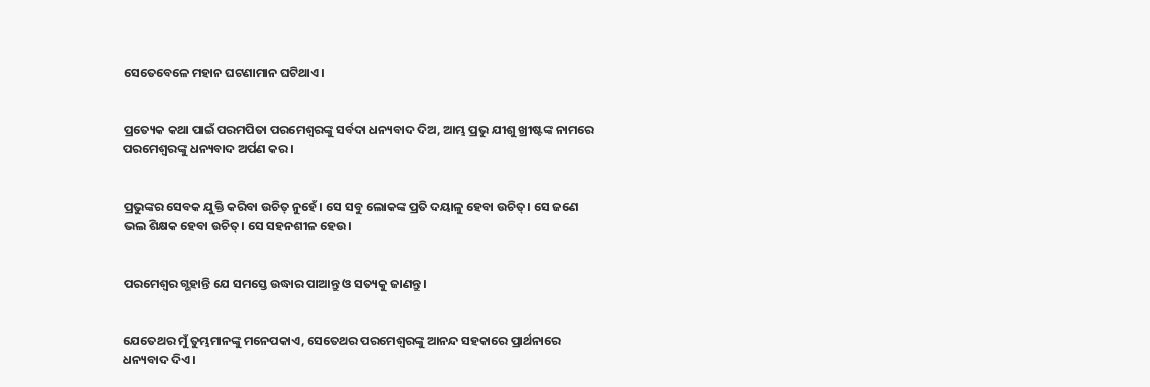ସେତେବେଳେ ମହାନ ଘଟଣାମାନ ଘଟିଥାଏ।


ପ୍ରତ୍ୟେକ କଥା ପାଇଁ ପରମପିତା ପରମେଶ୍ୱରଙ୍କୁ ସର୍ବଦା ଧନ୍ୟବାଦ ଦିଅ, ଆମ୍ଭ ପ୍ରଭୁ ଯୀଶୁ ଖ୍ରୀଷ୍ଟଙ୍କ ନାମରେ ପରମେଶ୍ୱରଙ୍କୁ ଧନ୍ୟବାଦ ଅର୍ପଣ କର।


ପ୍ରଭୁଙ୍କର ସେବକ ଯୁକ୍ତି କରିବା ଉଚିତ୍ ନୁହେଁ। ସେ ସବୁ ଲୋକଙ୍କ ପ୍ରତି ଦୟାଳୁ ହେବା ଉଚିତ୍। ସେ ଜଣେ ଭଲ ଶିକ୍ଷକ ହେବା ଉଚିତ୍। ସେ ସହନଶୀଳ ହେଉ।


ପରମେଶ୍ୱର ଗ୍ଭହାନ୍ତି ଯେ ସମସ୍ତେ ଉଦ୍ଧାର ପାଆନ୍ତୁ ଓ ସତ୍ୟକୁ ଜାଣନ୍ତୁ।


ଯେତେଥର ମୁଁ ତୁମ୍ଭମାନଙ୍କୁ ମନେପକାଏ, ସେତେଥର ପରମେଶ୍ୱରଙ୍କୁ ଆନନ୍ଦ ସହକାରେ ପ୍ରାର୍ଥନାରେ ଧନ୍ୟବାଦ ଦିଏ।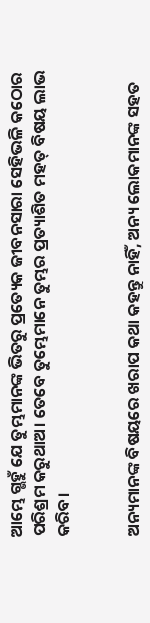ଆମ୍ଭେ ଗ୍ଭହୁଁ ଯେ ତୁମ୍ଭମାନଙ୍କ ଭିତରୁ ପ୍ରତ୍ୟେକ ଜୀବନସାରା ସେହିଭଳି କଠୋର ପରିଶ୍ରମ କରୁଥାଅ। ତେବେ ତୁମ୍ଭେମାନେ ତୁମ୍ଭର ପ୍ରତ୍ୟାଶିତ ମହତ୍ ବିଷୟ ଲାଭ କରିବ।


ଅନ୍ୟମାନଙ୍କ ବିଷୟରେ ଖରାପ କଥା କହନ୍ତୁ ନାହିଁ, ଅନ୍ୟ ଲୋକମାନଙ୍କ ସହତ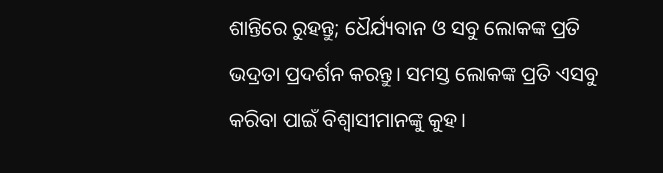ଶାନ୍ତିରେ ରୁହନ୍ତୁ; ଧୈର୍ଯ୍ୟବାନ ଓ ସବୁ ଲୋକଙ୍କ ପ୍ରତି ଭଦ୍ରତା ପ୍ରଦର୍ଶନ କରନ୍ତୁ। ସମସ୍ତ ଲୋକଙ୍କ ପ୍ରତି ଏସବୁ କରିବା ପାଇଁ ବିଶ୍ୱାସୀମାନଙ୍କୁ କୁହ।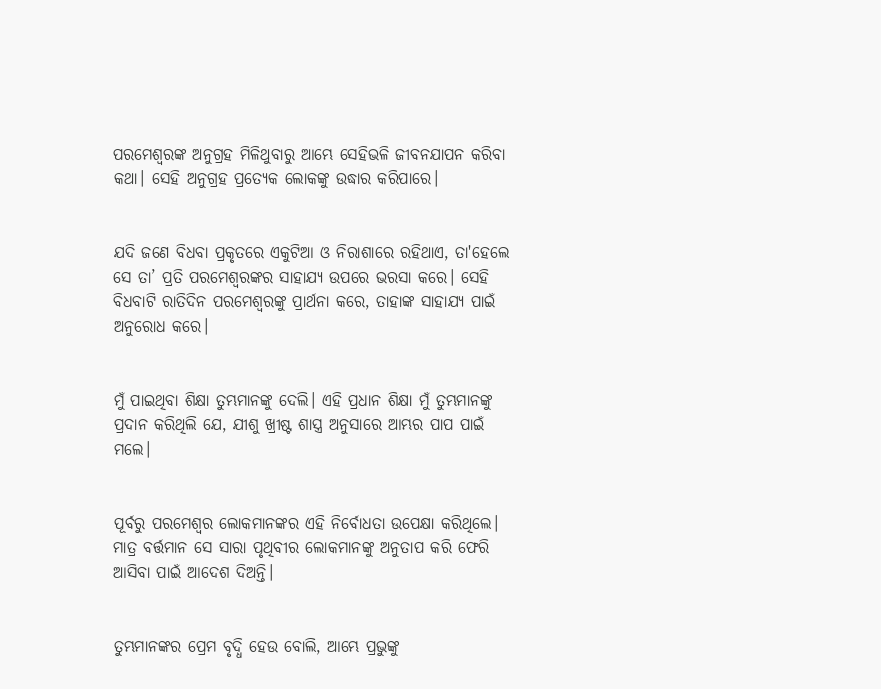ପରମେଶ୍ୱରଙ୍କ ଅନୁଗ୍ରହ ମିଳିଥୁବାରୁ ଆମ୍ଭେ ସେହିଭଳି ଜୀବନଯାପନ କରିବା କଥା। ସେହି ଅନୁଗ୍ରହ ପ୍ରତ୍ୟେକ ଲୋକଙ୍କୁ ଉଦ୍ଧାର କରିପାରେ।


ଯଦି ଜଣେ ବିଧବା ପ୍ରକୃତରେ ଏକୁଟିଆ ଓ ନିରାଶାରେ ରହିଥାଏ, ତା'ହେଲେ ସେ ତା’ ପ୍ରତି ପରମେଶ୍ୱରଙ୍କର ସାହାଯ୍ୟ ଉପରେ ଭରସା କରେ। ସେହି ବିଧବାଟି ରାତିଦିନ ପରମେଶ୍ୱରଙ୍କୁ ପ୍ରାର୍ଥନା କରେ, ତାହାଙ୍କ ସାହାଯ୍ୟ ପାଇଁ ଅନୁରୋଧ କରେ।


ମୁଁ ପାଇଥିବା ଶିକ୍ଷା ତୁମ୍ଭମାନଙ୍କୁ ଦେଲି। ଏହି ପ୍ରଧାନ ଶିକ୍ଷା ମୁଁ ତୁମ୍ଭମାନଙ୍କୁ ପ୍ରଦାନ କରିଥିଲି ଯେ, ଯୀଶୁ ଖ୍ରୀଷ୍ଟ ଶାସ୍ତ୍ର ଅନୁସାରେ ଆମ୍ଭର ପାପ ପାଇଁ ମଲେ।


ପୂର୍ବରୁ ପରମେଶ୍ୱର ଲୋକମାନଙ୍କର ଏହି ନିର୍ବୋଧତା ଉପେକ୍ଷା କରିଥିଲେ। ମାତ୍ର ବର୍ତ୍ତମାନ ସେ ସାରା ପୃଥିବୀର ଲୋକମାନଙ୍କୁ ଅନୁତାପ କରି ଫେରି ଆସିବା ପାଇଁ ଆଦେଶ ଦିଅନ୍ତି।


ତୁମ୍ଭମାନଙ୍କର ପ୍ରେମ ବୃଦ୍ଧି ହେଉ ବୋଲି, ଆମ୍ଭେ ପ୍ରଭୁଙ୍କୁ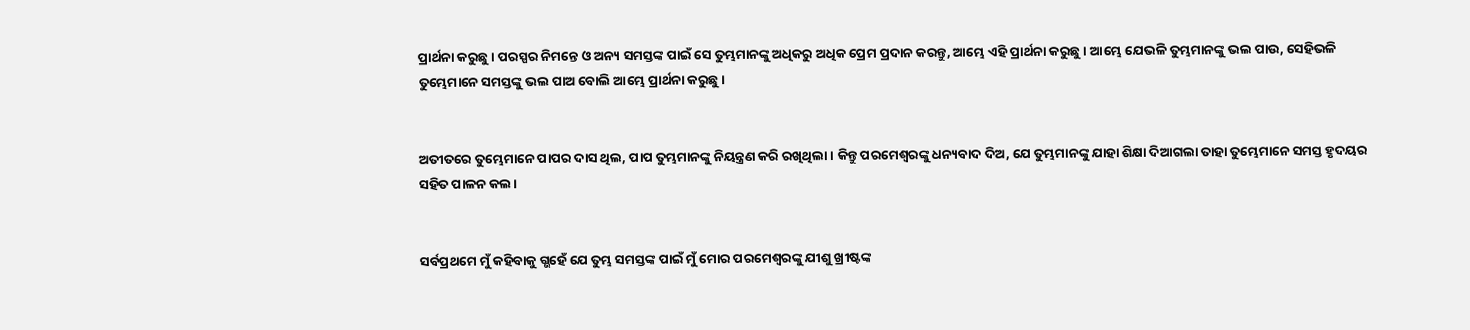ପ୍ରାର୍ଥନା କରୁଛୁ। ପରସ୍ପର ନିମନ୍ତେ ଓ ଅନ୍ୟ ସମସ୍ତଙ୍କ ପାଇଁ ସେ ତୁମ୍ଭମାନଙ୍କୁ ଅଧିକରୁ ଅଧିକ ପ୍ରେମ ପ୍ରଦାନ କରନ୍ତୁ, ଆମ୍ଭେ ଏହି ପ୍ରାର୍ଥନା କରୁଛୁ। ଆମ୍ଭେ ଯେଭଳି ତୁମ୍ଭମାନଙ୍କୁ ଭଲ ପାଉ, ସେହିଭଳି ତୁମ୍ଭେମାନେ ସମସ୍ତଙ୍କୁ ଭଲ ପାଅ ବୋଲି ଆମ୍ଭେ ପ୍ରାର୍ଥନା କରୁଛୁ।


ଅତୀତରେ ତୁମ୍ଭେମାନେ ପାପର ଦାସ ଥିଲ, ପାପ ତୁମ୍ଭମାନଙ୍କୁ ନିୟନ୍ତ୍ରଣ କରି ରଖିଥିଲା। କିନ୍ତୁ ପରମେଶ୍ୱରଙ୍କୁ ଧନ୍ୟବାଦ ଦିଅ, ଯେ ତୁମ୍ଭମାନଙ୍କୁ ଯାହା ଶିକ୍ଷା ଦିଆଗଲା ତାହା ତୁମ୍ଭେମାନେ ସମସ୍ତ ହୃଦୟର ସହିତ ପାଳନ କଲ।


ସର୍ବପ୍ରଥମେ ମୁଁ କହିବାକୁ ଗ୍ଭହେଁ ଯେ ତୁମ୍ଭ ସମସ୍ତଙ୍କ ପାଇଁ ମୁଁ ମୋର ପରମେଶ୍ୱରଙ୍କୁ ଯୀଶୁ ଖ୍ରୀଷ୍ଟଙ୍କ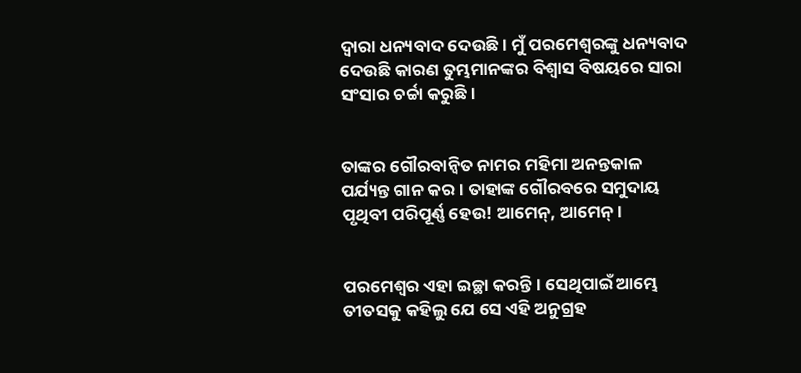ଦ୍ୱାରା ଧନ୍ୟବାଦ ଦେଉଛି। ମୁଁ ପରମେଶ୍ୱରଙ୍କୁ ଧନ୍ୟବାଦ ଦେଉଛି କାରଣ ତୁମ୍ଭମାନଙ୍କର ବିଶ୍ୱାସ ବିଷୟରେ ସାରା ସଂସାର ଚର୍ଚ୍ଚା କରୁଛି।


ତାଙ୍କର ଗୌରବାନ୍ୱିତ ନାମର ମହିମା ଅନନ୍ତକାଳ ପର୍ଯ୍ୟନ୍ତ ଗାନ କର। ତାହାଙ୍କ ଗୌରବରେ ସମୁଦାୟ ପୃଥିବୀ ପରିପୂର୍ଣ୍ଣ ହେଉ! ଆମେନ୍, ଆମେନ୍।


ପରମେଶ୍ୱର ଏହା ଇଚ୍ଛା କରନ୍ତି। ସେଥିପାଇଁ ଆମ୍ଭେ ତୀତସକୁ କହିଲୁ ଯେ ସେ ଏହି ଅନୁଗ୍ରହ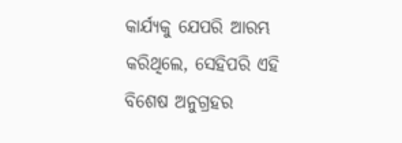କାର୍ଯ୍ୟକୁ ଯେପରି ଆରମ୍ଭ କରିଥିଲେ, ସେହିପରି ଏହି ବିଶେଷ ଅନୁଗ୍ରହର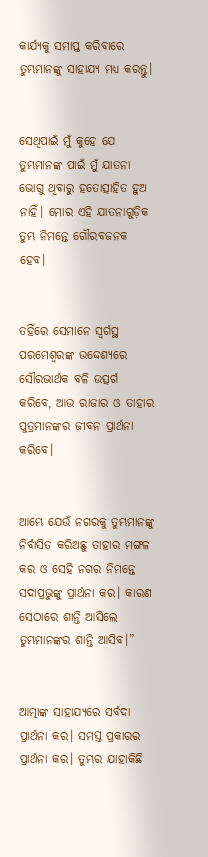କାର୍ଯ୍ୟକୁ ସମାପ୍ତ କରିବାରେ ତୁମ୍ଭମାନଙ୍କୁ ସାହାଯ୍ୟ ମଧ୍ୟ କରନ୍ତୁ।


ସେଥିପାଇଁ ମୁଁ କୁହେ ଯେ ତୁମ୍ଭମାନଙ୍କ ପାଇଁ ମୁଁ ଯାତନା ଭୋଗୁ ଥିବାରୁ ହତୋତ୍ସାହିତ ହୁଅ ନାହିଁ। ମୋର ଏହି ଯାତନାଗୁଡ଼ିକ ତୁମ୍ଭ ନିମନ୍ତେ ଗୌରବଜନକ ହେବ।


ତହିଁରେ ସେମାନେ ସ୍ୱର୍ଗସ୍ଥ ପରମେଶ୍ୱରଙ୍କ ଉଦ୍ଦେଶ୍ୟରେ ସୌରଭାର୍ଥକ ବଳି ଉତ୍ସର୍ଗ କରିବେ, ଆଉ ରାଜାର ଓ ତାହାର ପୁତ୍ରମାନଙ୍କର ଜୀବନ ପ୍ରାର୍ଥନା କରିବେ।


ଆମ୍ଭେ ଯେଉଁ ନଗରକୁ ତୁମ୍ଭମାନଙ୍କୁ ନିର୍ବାସିତ କରିଅଛୁ ତାହାର ମଙ୍ଗଳ କର ଓ ସେହି ନଗର ନିମନ୍ତେ ସଦାପ୍ରଭୁଙ୍କୁ ପ୍ରାର୍ଥନା କର। କାରଣ ସେଠାରେ ଶାନ୍ତି ଆସିଲେ ତୁମ୍ଭମାନଙ୍କର ଶାନ୍ତି ଆସିବ।”


ଆତ୍ମାଙ୍କ ସାହାଯ୍ୟରେ ସର୍ବଦା ପ୍ରାର୍ଥନା କର। ସମସ୍ତ ପ୍ରକାରର ପ୍ରାର୍ଥନା କର। ତୁମ୍ଭର ଯାହାକିଛି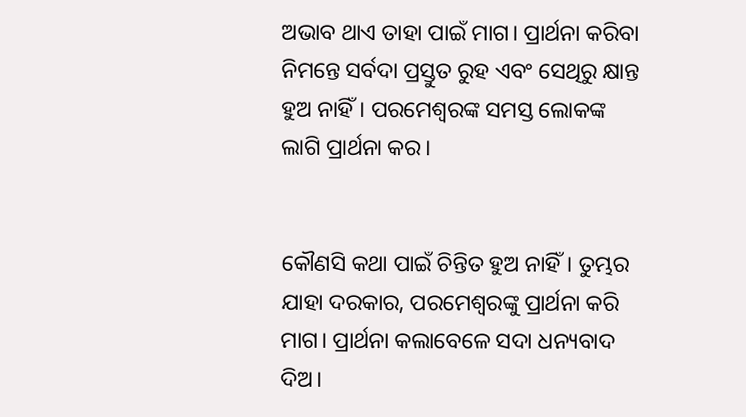ଅଭାବ ଥାଏ ତାହା ପାଇଁ ମାଗ। ପ୍ରାର୍ଥନା କରିବା ନିମନ୍ତେ ସର୍ବଦା ପ୍ରସ୍ତୁତ ରୁହ ଏବଂ ସେଥିରୁ କ୍ଷାନ୍ତ ହୁଅ ନାହିଁ। ପରମେଶ୍ୱରଙ୍କ ସମସ୍ତ ଲୋକଙ୍କ ଲାଗି ପ୍ରାର୍ଥନା କର।


କୌଣସି କଥା ପାଇଁ ଚିନ୍ତିତ ହୁଅ ନାହିଁ। ତୁମ୍ଭର ଯାହା ଦରକାର, ପରମେଶ୍ୱରଙ୍କୁ ପ୍ରାର୍ଥନା କରି ମାଗ। ପ୍ରାର୍ଥନା କଲାବେଳେ ସଦା ଧନ୍ୟବାଦ ଦିଅ।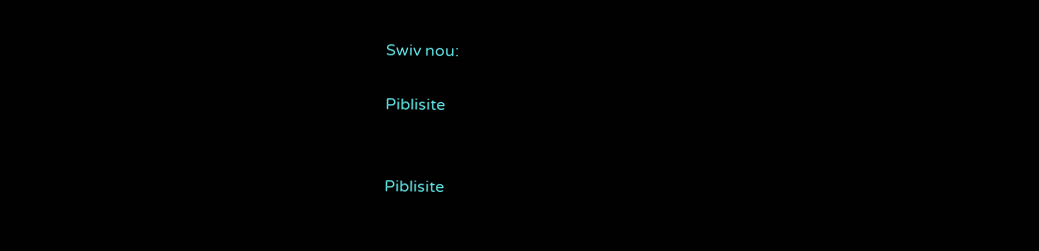Swiv nou:

Piblisite


Piblisite